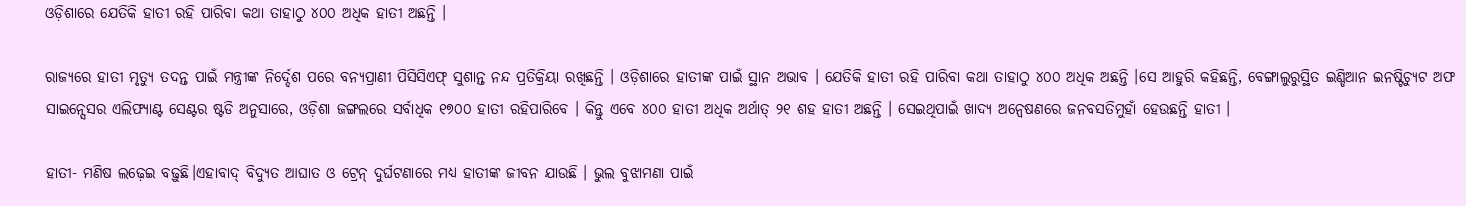ଓଡ଼ିଶାରେ ଯେତିକି ହାତୀ ରହି ପାରିବା କଥା ତାହାଠୁ ୪୦୦ ଅଧିକ ହାତୀ ଅଛନ୍ତି ।

ରାଜ୍ୟରେ ହାତୀ ମୃତ୍ୟୁ ତଦନ୍ତ ପାଇଁ ମନ୍ତ୍ରୀଙ୍କ ନିର୍ଦ୍ଦେଶ ପରେ ବନ୍ୟପ୍ରାଣୀ ପିସିସିଏଫ୍ ସୁଶାନ୍ତ ନନ୍ଦ ପ୍ରତିକ୍ରିୟା ରଖିଛନ୍ତି । ଓଡ଼ିଶାରେ ହାତୀଙ୍କ ପାଇଁ ସ୍ଥାନ ଅଭାବ । ଯେତିକି ହାତୀ ରହି ପାରିବା କଥା ତାହାଠୁ ୪୦୦ ଅଧିକ ଅଛନ୍ତି ।ସେ ଆହୁରି କହିଛନ୍ତି, ବେଙ୍ଗାଲୁରୁସ୍ଥିତ ଇଣ୍ଡିଆନ ଇନଷ୍ଟିଚ୍ୟୁଟ ଅଫ ସାଇନ୍ସେସର ଏଲିଫ୍ୟାଣ୍ଟ ସେଣ୍ଟର ଷ୍ଟଡି ଅନୁସାରେ, ଓଡ଼ିଶା ଜଙ୍ଗଲରେ ସର୍ବାଧିକ ୧୭୦୦ ହାତୀ ରହିପାରିବେ । କିନ୍ତୁ ଏବେ ୪୦୦ ହାତୀ ଅଧିକ ଅର୍ଥାତ୍ ୨୧ ଶହ ହାତୀ ଅଛନ୍ତି । ସେଇଥିପାଇଁ ଖାଦ୍ୟ ଅନ୍ୱେଷଣରେ ଜନବସତିମୁହାଁ ହେଉଛନ୍ତି ହାତୀ ।

ହାତୀ- ମଣିଷ ଲଢ଼େଇ ବଢ଼ୁଛି।ଏହାବାଦ୍ ବିଦ୍ୟୁତ ଆଘାତ ଓ ଟ୍ରେନ୍ ଦୁର୍ଘଟଣାରେ ମଧ୍ୟ ହାତୀଙ୍କ ଜୀବନ ଯାଉଛି । ଭୁଲ ବୁଝାମଣା ପାଇଁ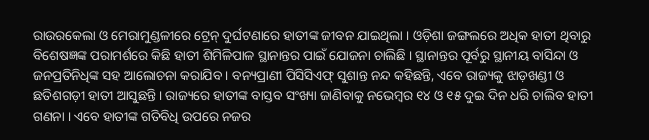ରାଉରକେଲା ଓ ମେରାମୁଣ୍ଡଳୀରେ ଟ୍ରେନ୍ ଦୁର୍ଘଟଣାରେ ହାତୀଙ୍କ ଜୀବନ ଯାଇଥିଲା । ଓଡ଼ିଶା ଜଙ୍ଗଲରେ ଅଧିକ ହାତୀ ଥିବାରୁ ବିଶେଷଜ୍ଞଙ୍କ ପରାମର୍ଶରେ କିଛି ହାତୀ ଶିମିଳିପାଳ ସ୍ଥାନାନ୍ତର ପାଇଁ ଯୋଜନା ଚାଲିଛି । ସ୍ଥାନାନ୍ତର ପୂର୍ବରୁ ସ୍ଥାନୀୟ ବାସିନ୍ଦା ଓ ଜନପ୍ରତିନିଧିଙ୍କ ସହ ଆଲୋଚନା କରାଯିବ । ବନ୍ୟପ୍ରାଣୀ ପିସିସିଏଫ୍ ସୁଶାନ୍ତ ନନ୍ଦ କହିଛନ୍ତି, ଏବେ ରାଜ୍ୟକୁ ଝାଡ଼ଖଣ୍ଡୀ ଓ ଛତିଶଗଡ଼ୀ ହାତୀ ଆସୁଛନ୍ତି । ରାଜ୍ୟରେ ହାତୀଙ୍କ ବାସ୍ତବ ସଂଖ୍ୟା ଜାଣିବାକୁ ନଭେମ୍ବର ୧୪ ଓ ୧୫ ଦୁଇ ଦିନ ଧରି ଚାଲିବ ହାତୀ ଗଣନା । ଏବେ ହାତୀଙ୍କ ଗତିବିଧି ଉପରେ ନଜର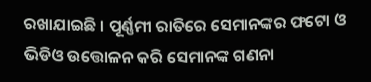ରଖାଯାଇଛି । ପୂର୍ଣ୍ଣମୀ ରାତିରେ ସେମାନଙ୍କର ଫଟୋ ଓ ଭିଡିଓ ଉତ୍ତୋଳନ କରି ସେମାନଙ୍କ ଗଣନା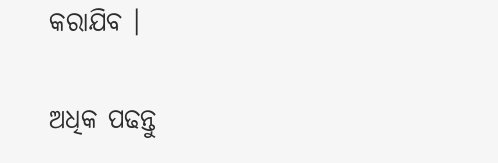କରାଯିବ ।

ଅଧିକ ପଢନ୍ତୁ